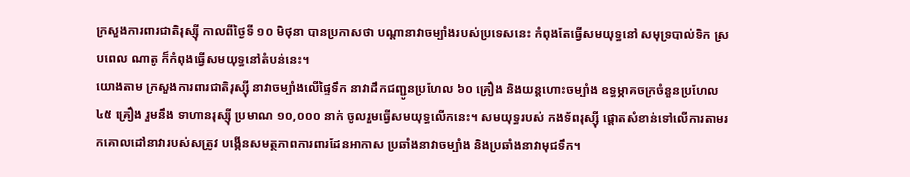ក្រសួងការពារជាតិរុស្ស៊ី កាលពីថ្ងៃទី ១០ មិថុនា បានប្រកាសថា បណ្ដានាវាចម្បាំងរបស់ប្រទេសនេះ កំពុងតែធ្វើសមយុទ្ធនៅ សមុទ្របាល់ទិក ស្របពេល ណាតូ ក៏កំពុងធ្វើសមយុទ្ធនៅតំបន់នេះ។
យោងតាម ក្រសួងការពារជាតិរុស្ស៊ី នាវាចម្បាំងលើផ្ទៃទឹក នាវាដឹកជញ្ជូនប្រហែល ៦០ គ្រឿង និងយន្តហោះចម្បាំង ឧទ្ធម្ភាគចក្រចំនួនប្រហែល ៤៥ គ្រឿង រួមនឹង ទាហានរុស្ស៊ី ប្រមាណ ១០,០០០ នាក់ ចូលរួមធ្វើសមយុទ្ធលើកនេះ។ សមយុទ្ធរបស់ កងទ័ពរុស្ស៊ី ផ្ដោតសំខាន់ទៅលើការតាមរកគោលដៅនាវារបស់សត្រូវ បង្កើនសមត្ថភាពការពារដែនអាកាស ប្រឆាំងនាវាចម្បាំង និងប្រឆាំងនាវាមុជទឹក។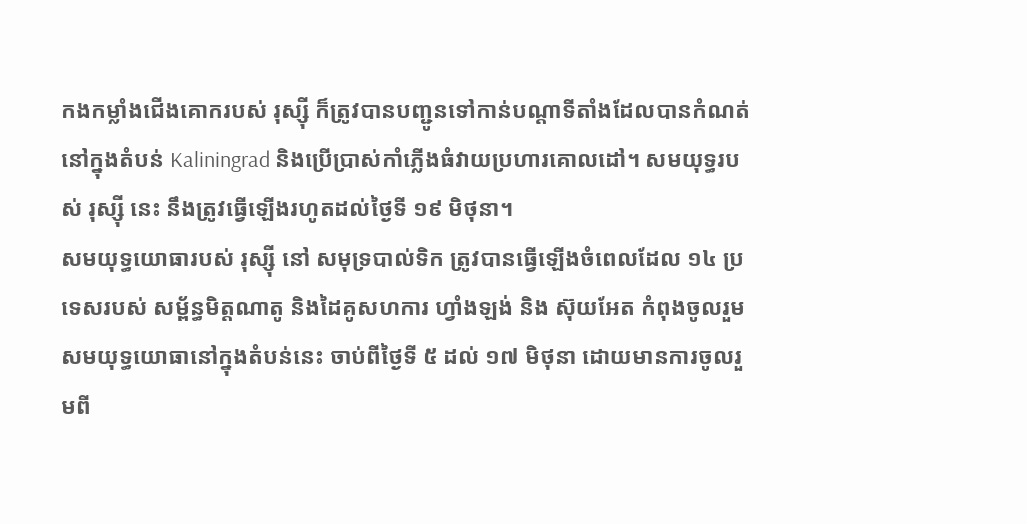កងកម្លាំងជើងគោករបស់ រុស្ស៊ី ក៏ត្រូវបានបញ្ជូនទៅកាន់បណ្ដាទីតាំងដែលបានកំណត់ នៅក្នុងតំបន់ Kaliningrad និងប្រើប្រាស់កាំភ្លើងធំវាយប្រហារគោលដៅ។ សមយុទ្ធរបស់ រុស្ស៊ី នេះ នឹងត្រូវធ្វើឡើងរហូតដល់ថ្ងៃទី ១៩ មិថុនា។
សមយុទ្ធយោធារបស់ រុស្ស៊ី នៅ សមុទ្របាល់ទិក ត្រូវបានធ្វើឡើងចំពេលដែល ១៤ ប្រទេសរបស់ សម្ព័ន្ធមិត្តណាតូ និងដៃគូសហការ ហ្វាំងឡង់ និង ស៊ុយអែត កំពុងចូលរួមសមយុទ្ធយោធានៅក្នុងតំបន់នេះ ចាប់ពីថ្ងៃទី ៥ ដល់ ១៧ មិថុនា ដោយមានការចូលរួមពី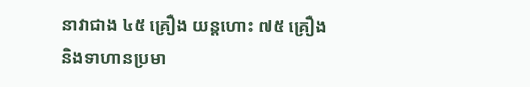នាវាជាង ៤៥ គ្រឿង យន្តហោះ ៧៥ គ្រឿង និងទាហានប្រមា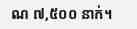ណ ៧,៥០០ នាក់។